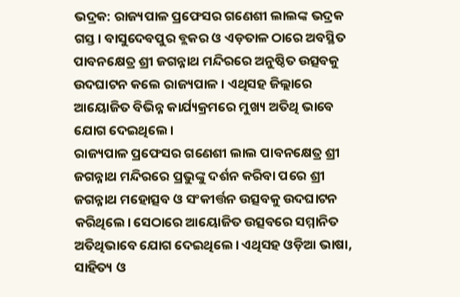ଭଦ୍ରକ: ରାଜ୍ୟପାଳ ପ୍ରଫେସର ଗଣେଶୀ ଲାଲଙ୍କ ଭଦ୍ରକ ଗସ୍ତ। ବାସୁଦେବପୁର ବ୍ଲକର ଓ ଏଡ଼ତାଳ ଠାରେ ଅବସ୍ଥିତ ପାବନକ୍ଷେତ୍ର ଶ୍ରୀ ଜଗନ୍ନାଥ ମନ୍ଦିରରେ ଅନୁଷ୍ଠିତ ଉତ୍ସବକୁ ଉଦଘାଟନ କଲେ ରାଜ୍ୟପାଳ । ଏଥିସହ ଜିଲ୍ଲାରେ ଆୟୋଜିତ ବିଭିନ୍ନ କାର୍ଯ୍ୟକ୍ରମରେ ମୁଖ୍ୟ ଅତିଥି ଭାବେ ଯୋଗ ଦେଇଥିଲେ।
ରାଜ୍ୟପାଳ ପ୍ରଫେସର ଗଣେଶୀ ଲାଲ ପାବନକ୍ଷେତ୍ର ଶ୍ରୀ ଜଗନ୍ନାଥ ମନ୍ଦିରରେ ପ୍ରଭୁଙ୍କୁ ଦର୍ଶନ କରିବା ପରେ ଶ୍ରୀ ଜଗନ୍ନାଥ ମହୋତ୍ସବ ଓ ସଂକୀର୍ତ୍ତନ ଉତ୍ସବକୁ ଉଦଘାଟନ କରିଥିଲେ। ସେଠାରେ ଆୟୋଜିତ ଉତ୍ସବରେ ସମ୍ମାନିତ ଅତିଥିଭାବେ ଯୋଗ ଦେଇଥିଲେ। ଏଥିସହ ଓଡ଼ିଆ ଭାଷା, ସାହିତ୍ୟ ଓ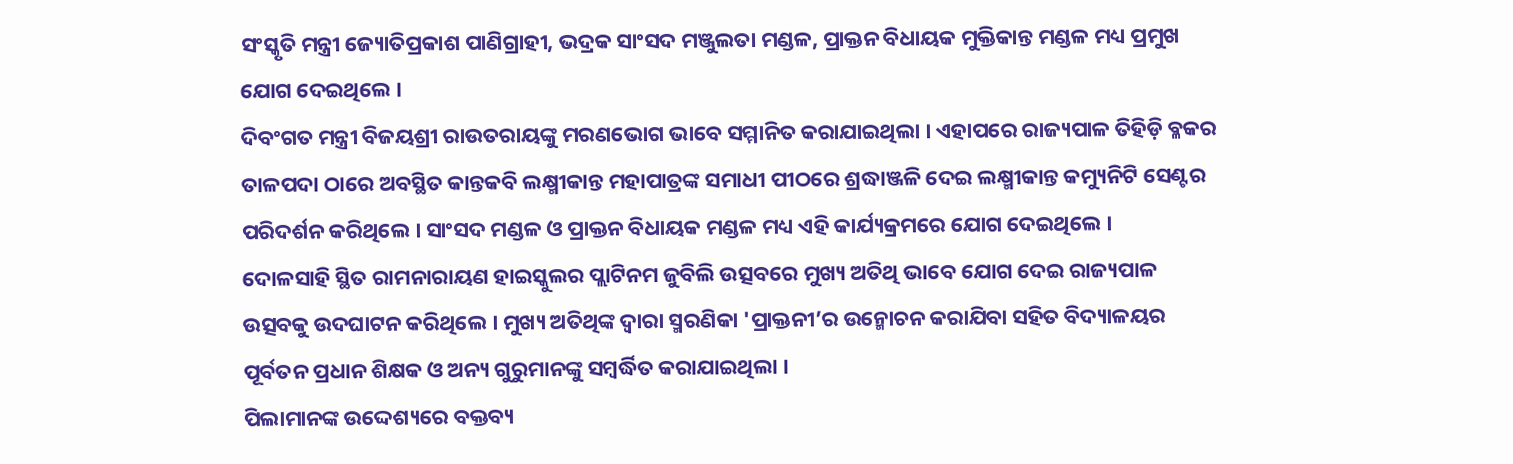ସଂସ୍କୃତି ମନ୍ତ୍ରୀ ଜ୍ୟୋତିପ୍ରକାଶ ପାଣିଗ୍ରାହୀ, ଭଦ୍ରକ ସାଂସଦ ମଞ୍ଜୁଲତା ମଣ୍ଡଳ, ପ୍ରାକ୍ତନ ବିଧାୟକ ମୁକ୍ତିକାନ୍ତ ମଣ୍ଡଳ ମଧ୍ୟ ପ୍ରମୁଖ ଯୋଗ ଦେଇଥିଲେ ।
ଦିବଂଗତ ମନ୍ତ୍ରୀ ବିଜୟଶ୍ରୀ ରାଉତରାୟଙ୍କୁ ମରଣଭୋଗ ଭାବେ ସମ୍ମାନିତ କରାଯାଇଥିଲା । ଏହାପରେ ରାଜ୍ୟପାଳ ତିହିଡ଼ି ବ୍ଳକର ତାଳପଦା ଠାରେ ଅବସ୍ଥିତ କାନ୍ତକବି ଲକ୍ଷ୍ମୀକାନ୍ତ ମହାପାତ୍ରଙ୍କ ସମାଧୀ ପୀଠରେ ଶ୍ରଦ୍ଧାଞ୍ଜଳି ଦେଇ ଲକ୍ଷ୍ମୀକାନ୍ତ କମ୍ୟୁନିଟି ସେଣ୍ଟର ପରିଦର୍ଶନ କରିଥିଲେ । ସାଂସଦ ମଣ୍ଡଳ ଓ ପ୍ରାକ୍ତନ ବିଧାୟକ ମଣ୍ଡଳ ମଧ୍ୟ ଏହି କାର୍ଯ୍ୟକ୍ରମରେ ଯୋଗ ଦେଇଥିଲେ ।
ଦୋଳସାହି ସ୍ଥିତ ରାମନାରାୟଣ ହାଇସ୍କୁଲର ପ୍ଲାଟିନମ ଜୁବିଲି ଉତ୍ସବରେ ମୁଖ୍ୟ ଅତିଥି ଭାବେ ଯୋଗ ଦେଇ ରାଜ୍ୟପାଳ ଉତ୍ସବକୁ ଉଦଘାଟନ କରିଥିଲେ । ମୁଖ୍ୟ ଅତିଥିଙ୍କ ଦ୍ଵାରା ସ୍ମରଣିକା 'ପ୍ରାକ୍ତନୀ’ର ଉନ୍ମୋଚନ କରାଯିବା ସହିତ ବିଦ୍ୟାଳୟର ପୂର୍ବତନ ପ୍ରଧାନ ଶିକ୍ଷକ ଓ ଅନ୍ୟ ଗୁରୁମାନଙ୍କୁ ସମ୍ବର୍ଦ୍ଧିତ କରାଯାଇଥିଲା ।
ପିଲାମାନଙ୍କ ଉଦ୍ଦେଶ୍ୟରେ ବକ୍ତବ୍ୟ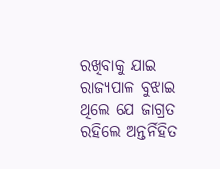ରଖିବାକୁ ଯାଇ ରାଜ୍ୟପାଳ ବୁଝାଇ ଥିଲେ ଯେ ଜାଗ୍ରତ ରହିଲେ ଅନ୍ତର୍ନିହିତ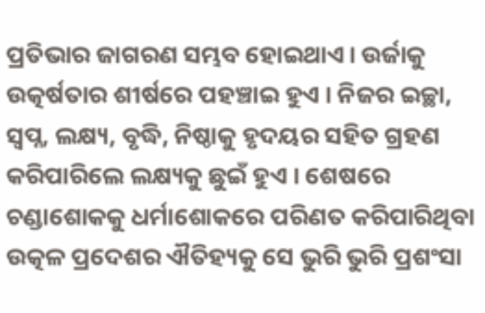ପ୍ରତିଭାର ଜାଗରଣ ସମ୍ଭବ ହୋଇଥାଏ। ଉର୍ଜାକୁ ଉତ୍କର୍ଷତାର ଶୀର୍ଷରେ ପହଞ୍ଚାଇ ହୁଏ । ନିଜର ଇଚ୍ଛା, ସ୍ଵପ୍ନ, ଲକ୍ଷ୍ୟ, ବୃଦ୍ଧି, ନିଷ୍ଠାକୁ ହୃଦୟର ସହିତ ଗ୍ରହଣ କରିପାରିଲେ ଲକ୍ଷ୍ୟକୁ ଛୁଇଁ ହୁଏ । ଶେଷରେ ଚଣ୍ଡାଶୋକକୁ ଧର୍ମାଶୋକରେ ପରିଣତ କରିପାରିଥିବା ଉତ୍କଳ ପ୍ରଦେଶର ଐତିହ୍ୟକୁ ସେ ଭୁରି ଭୁରି ପ୍ରଶଂସା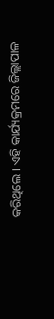କରିଥିଲେ । ଏହି କାର୍ଯ୍ୟକ୍ରମରେ ଜିଲ୍ଲାପାଳ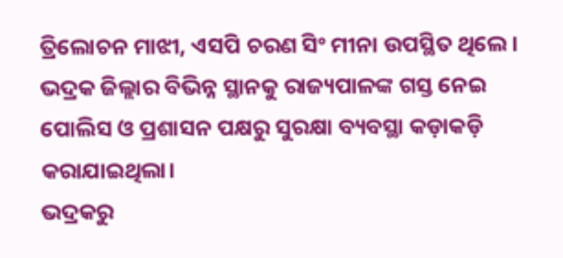ତ୍ରିଲୋଚନ ମାଝୀ, ଏସପି ଚରଣ ସିଂ ମୀନା ଉପସ୍ଥିତ ଥିଲେ। ଭଦ୍ରକ ଜିଲ୍ଲାର ବିଭିନ୍ନ ସ୍ଥାନକୁ ରାଜ୍ୟପାଳଙ୍କ ଗସ୍ତ ନେଇ ପୋଲିସ ଓ ପ୍ରଶାସନ ପକ୍ଷରୁ ସୁରକ୍ଷା ବ୍ୟବସ୍ଥା କଡ଼ାକଡ଼ି କରାଯାଇଥିଲା।
ଭଦ୍ରକରୁ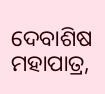ଦେବାଶିଷ ମହାପାତ୍ର,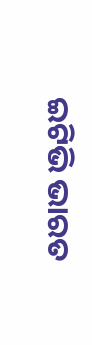ଇଟିଭି ଭାରତ